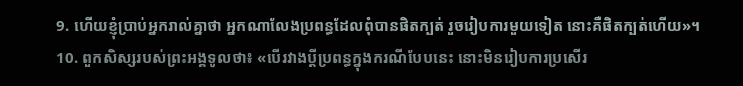9. ហើយខ្ញុំប្រាប់អ្នករាល់គ្នាថា អ្នកណាលែងប្រពន្ធដែលពុំបានផិតក្បត់ រួចរៀបការមួយទៀត នោះគឺផិតក្បត់ហើយ»។
10. ពួកសិស្សរបស់ព្រះអង្គទូលថា៖ «បើរវាងប្ដីប្រពន្ធក្នុងករណីបែបនេះ នោះមិនរៀបការប្រសើរ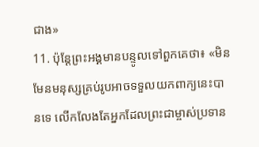ជាង»
11. ប៉ុន្ដែព្រះអង្គមានបន្ទូលទៅពួកគេថា៖ «មិនមែនមនុស្សគ្រប់រូបអាចទទួលយកពាក្យនេះបានទេ លើកលែងតែអ្នកដែលព្រះជាម្ចាស់ប្រទាន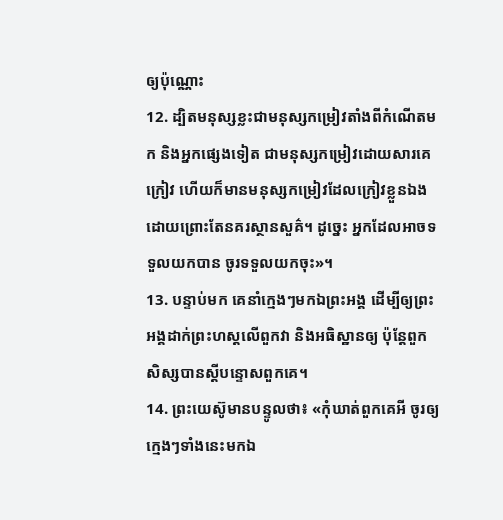ឲ្យប៉ុណ្ណោះ
12. ដ្បិតមនុស្សខ្លះជាមនុស្សកម្រៀវតាំងពីកំណើតមក និងអ្នកផ្សេងទៀត ជាមនុស្សកម្រៀវដោយសារគេក្រៀវ ហើយក៏មានមនុស្សកម្រៀវដែលក្រៀវខ្លួនឯងដោយព្រោះតែនគរស្ថានសួគ៌។ ដូច្នេះ អ្នកដែលអាចទទួលយកបាន ចូរទទួលយកចុះ»។
13. បន្ទាប់មក គេនាំក្មេងៗមកឯព្រះអង្គ ដើម្បីឲ្យព្រះអង្គដាក់ព្រះហស្ដលើពួកវា និងអធិស្ឋានឲ្យ ប៉ុន្ដែពួកសិស្សបានស្ដីបន្ទោសពួកគេ។
14. ព្រះយេស៊ូមានបន្ទូលថា៖ «កុំឃាត់ពួកគេអី ចូរឲ្យក្មេងៗទាំងនេះមកឯ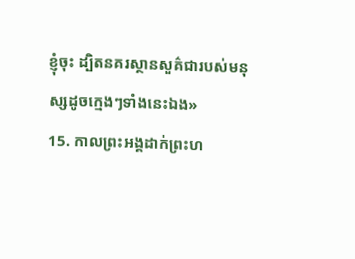ខ្ញុំចុះ ដ្បិតនគរស្ថានសួគ៌ជារបស់មនុស្សដូចក្មេងៗទាំងនេះឯង»
15. កាលព្រះអង្គដាក់ព្រះហ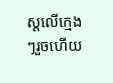ស្ដលើក្មេងៗរួចហើយ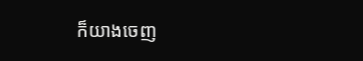ក៏យាងចេញ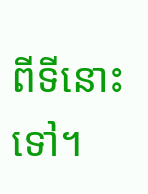ពីទីនោះទៅ។